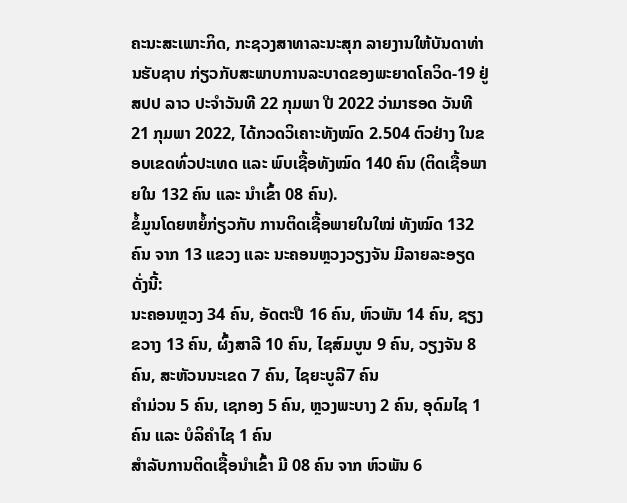ຄະນະສະເພາະກິດ, ກະຊວງສາທາລະນະສຸກ ລາຍງານໃຫ້ບັນດາທ່ານຮັບຊາບ ກ່ຽວກັບສະພາບການລະບາດຂອງພະຍາດໂຄວິດ-19 ຢູ່ ສປປ ລາວ ປະຈໍາວັນທີ 22 ກຸມພາ ປີ 2022 ວ່າມາຮອດ ວັນທີ 21 ກຸມພາ 2022, ໄດ້ກວດວິເຄາະທັງໝົດ 2.504 ຕົວຢ່າງ ໃນຂອບເຂດທົ່ວປະເທດ ແລະ ພົບເຊື້ອທັງໝົດ 140 ຄົນ (ຕິດເຊື້ອພາຍໃນ 132 ຄົນ ແລະ ນໍາເຂົ້າ 08 ຄົນ).
ຂໍ້ມູນໂດຍຫຍໍ້ກ່ຽວກັບ ການຕິດເຊື້ອພາຍໃນໃໝ່ ທັງໝົດ 132 ຄົນ ຈາກ 13 ແຂວງ ແລະ ນະຄອນຫຼວງວຽງຈັນ ມີລາຍລະອຽດ ດັ່ງນີ້:
ນະຄອນຫຼວງ 34 ຄົນ, ອັດຕະປື 16 ຄົນ, ຫົວພັນ 14 ຄົນ, ຊຽງຂວາງ 13 ຄົນ, ຜົ້ງສາລີ 10 ຄົນ, ໄຊສົມບູນ 9 ຄົນ, ວຽງຈັນ 8 ຄົນ, ສະຫັວນນະເຂດ 7 ຄົນ, ໄຊຍະບູລີ7 ຄົນ
ຄໍາມ່ວນ 5 ຄົນ, ເຊກອງ 5 ຄົນ, ຫຼວງພະບາງ 2 ຄົນ, ອຸດົມໄຊ 1 ຄົນ ແລະ ບໍລິຄໍາໄຊ 1 ຄົນ
ສໍາລັບການຕິດເຊື້ອນໍາເຂົ້າ ມີ 08 ຄົນ ຈາກ ຫົວພັນ 6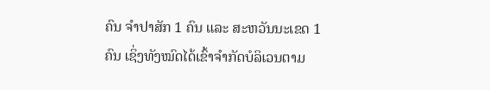ຄົນ ຈຳປາສັກ 1 ຄົນ ແລະ ສະຫວັນນະເຂດ 1 ຄົນ ເຊິ່ງທັງໝົດໄດ້ເຂົ້າຈຳກັດບໍລິເວນຕາມ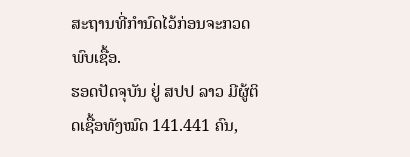ສະຖານທີ່ກຳນົດໄວ້ກ່ອນຈະກວດພົບເຊື້ອ.
ຮອດປັດຈຸບັນ ຢູ່ ສປປ ລາວ ມີຜູ້ຕິດເຊື້ອທັງໝົດ 141.441 ຄົນ,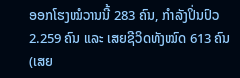ອອກໂຮງໝໍວານນີ້ 283 ຄົນ, ກຳລັງປິ່ນປົວ 2.259 ຄົນ ແລະ ເສຍຊີວິດທັງໝົດ 613 ຄົນ (ເສຍ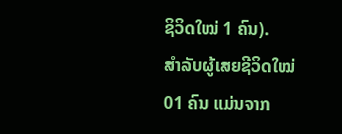ຊິວິດໃໝ່ 1 ຄົນ).
ສຳລັບຜູ້ເສຍຊີວິດໃໝ່ 01 ຄົນ ແມ່ນຈາກ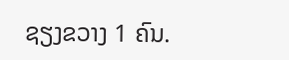ຊຽງຂວາງ 1 ຄົນ.